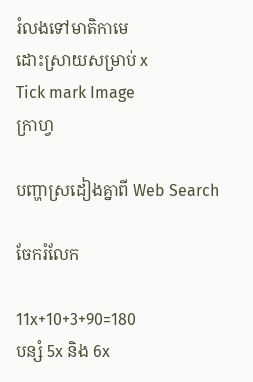រំលងទៅមាតិកាមេ
ដោះស្រាយសម្រាប់ x
Tick mark Image
ក្រាហ្វ

បញ្ហាស្រដៀងគ្នាពី Web Search

ចែករំលែក

11x+10+3+90=180
បន្សំ 5x និង 6x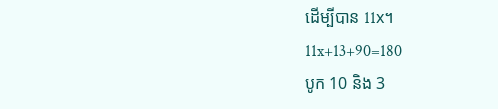ដើម្បីបាន 11x។
11x+13+90=180
បូក 10 និង 3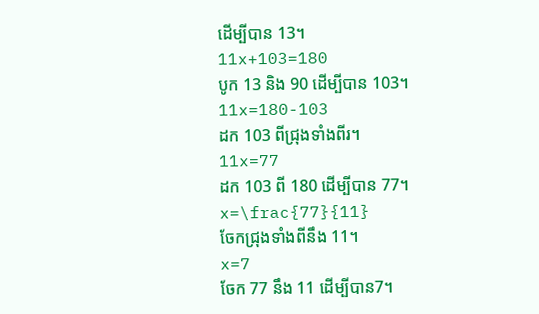ដើម្បីបាន 13។
11x+103=180
បូក 13 និង 90 ដើម្បីបាន 103។
11x=180-103
ដក 103 ពីជ្រុងទាំងពីរ។
11x=77
ដក 103 ពី 180 ដើម្បីបាន 77។
x=\frac{77}{11}
ចែកជ្រុងទាំងពីនឹង 11។
x=7
ចែក 77 នឹង 11 ដើម្បីបាន7។